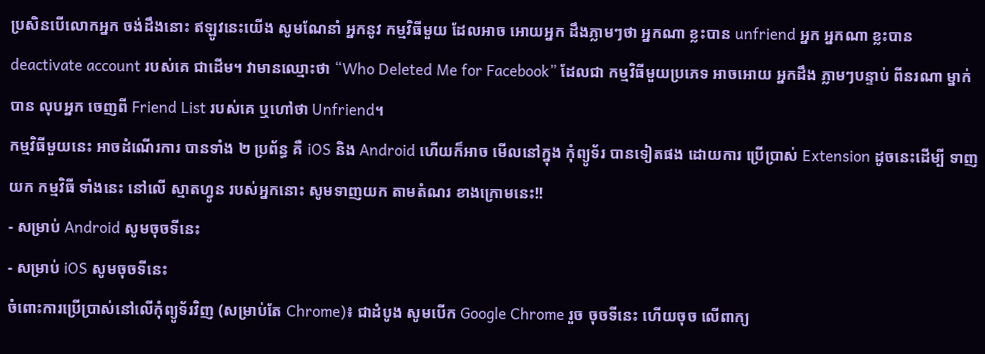ប្រសិនបើលោកអ្នក ចង់ដឹងនោះ ឥឡូវនេះយើង សូមណែនាំ អ្នកនូវ កម្មវិធីមួយ ដែលអាច អោយអ្នក ដឹងភ្លាមៗថា អ្នកណា ខ្លះបាន unfriend អ្នក អ្នកណា ខ្លះបាន deactivate account របស់គេ ជាដើម។ វាមានឈ្មោះថា “Who Deleted Me for Facebook” ដែលជា កម្មវិធីមួយប្រភេទ អាចអោយ អ្នកដឹង ភ្លាមៗបន្ទាប់ ពីនរណា ម្នាក់បាន លុបអ្នក ចេញពី Friend List របស់គេ ឬហៅថា Unfriend។
កម្មវិធីមួយនេះ អាចដំណើរការ បានទាំង ២ ប្រព័ន្ធ គឺ iOS និង Android ហើយក៏អាច មើលនៅក្នុង កុំព្យូទ័រ បានទៀតផង ដោយការ ប្រើប្រាស់ Extension ដូចនេះដើម្បី ទាញយក កម្មវិធី ទាំងនេះ នៅលើ ស្មាតហ្វូន របស់អ្នកនោះ សូមទាញយក តាមតំណរ ខាងក្រោមនេះ!!
- សម្រាប់ Android សូមចុចទីនេះ
- សម្រាប់ iOS សូមចុចទីនេះ
ចំពោះការប្រើប្រាស់នៅលើកុំព្យូទ័រវិញ (សម្រាប់តែ Chrome)៖ ជាដំបូង សូមបើក Google Chrome រួច ចុចទីនេះ ហើយចុច លើពាក្យ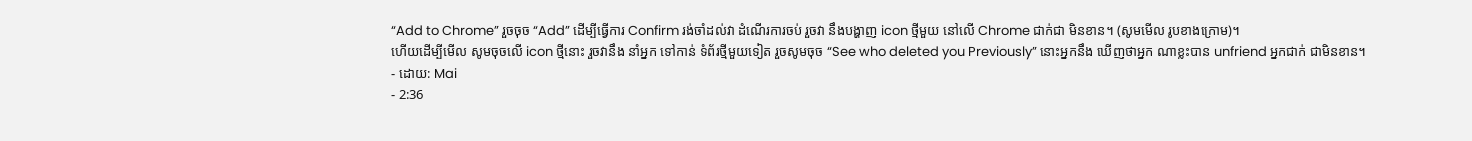“Add to Chrome” រួចចុច “Add” ដើម្បីធ្វើការ Confirm រង់ចាំដល់វា ដំណើរការចប់ រួចវា នឹងបង្ហាញ icon ថ្មីមួយ នៅលើ Chrome ជាក់ជា មិនខាន។ (សូមមើល រូបខាងក្រោម)។
ហើយដើម្បីមើល សូមចុចលើ icon ថ្មីនោះ រួចវានឹង នាំអ្នក ទៅកាន់ ទំព័រថ្មីមួយទៀត រួចសូមចុច “See who deleted you Previously” នោះអ្នកនឹង ឃើញថាអ្នក ណាខ្លះបាន unfriend អ្នកជាក់ ជាមិនខាន។
- ដោយ: Mai
- 2:36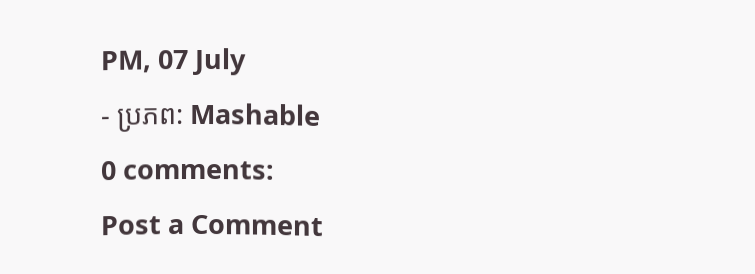PM, 07 July
- ប្រភព: Mashable
0 comments:
Post a Comment